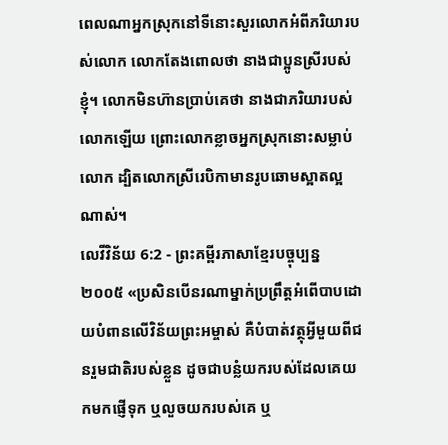ពេលណាអ្នកស្រុកនៅទីនោះសួរលោកអំពីភរិយារបស់លោក លោកតែងពោលថា នាងជាប្អូនស្រីរបស់ខ្ញុំ។ លោកមិនហ៊ានប្រាប់គេថា នាងជាភរិយារបស់លោកឡើយ ព្រោះលោកខ្លាចអ្នកស្រុកនោះសម្លាប់លោក ដ្បិតលោកស្រីរេបិកាមានរូបឆោមស្អាតល្អណាស់។
លេវីវិន័យ 6:2 - ព្រះគម្ពីរភាសាខ្មែរបច្ចុប្បន្ន ២០០៥ «ប្រសិនបើនរណាម្នាក់ប្រព្រឹត្តអំពើបាបដោយបំពានលើវិន័យព្រះអម្ចាស់ គឺបំបាត់វត្ថុអ្វីមួយពីជនរួមជាតិរបស់ខ្លួន ដូចជាបន្លំយករបស់ដែលគេយកមកផ្ញើទុក ឬលួចយករបស់គេ ឬ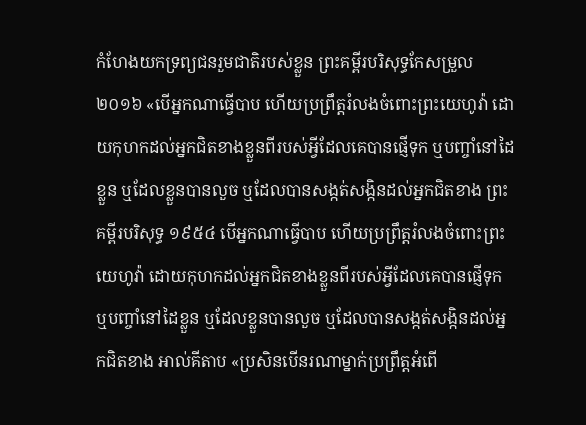កំហែងយកទ្រព្យជនរួមជាតិរបស់ខ្លួន ព្រះគម្ពីរបរិសុទ្ធកែសម្រួល ២០១៦ «បើអ្នកណាធ្វើបាប ហើយប្រព្រឹត្តរំលងចំពោះព្រះយេហូវ៉ា ដោយកុហកដល់អ្នកជិតខាងខ្លួនពីរបស់អ្វីដែលគេបានផ្ញើទុក ឬបញ្ចាំនៅដៃខ្លួន ឬដែលខ្លួនបានលួច ឬដែលបានសង្កត់សង្កិនដល់អ្នកជិតខាង ព្រះគម្ពីរបរិសុទ្ធ ១៩៥៤ បើអ្នកណាធ្វើបាប ហើយប្រព្រឹត្តរំលងចំពោះព្រះយេហូវ៉ា ដោយកុហកដល់អ្នកជិតខាងខ្លួនពីរបស់អ្វីដែលគេបានផ្ញើទុក ឬបញ្ចាំនៅដៃខ្លួន ឬដែលខ្លួនបានលួច ឬដែលបានសង្កត់សង្កិនដល់អ្នកជិតខាង អាល់គីតាប «ប្រសិនបើនរណាម្នាក់ប្រព្រឹត្តអំពើ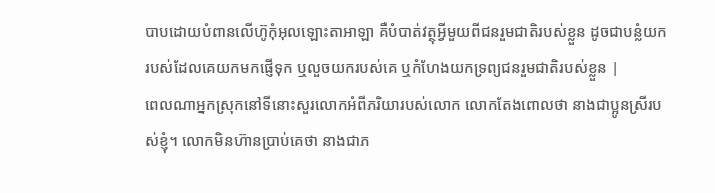បាបដោយបំពានលើហ៊ូកុំអុលឡោះតាអាឡា គឺបំបាត់វត្ថុអ្វីមួយពីជនរួមជាតិរបស់ខ្លួន ដូចជាបន្លំយករបស់ដែលគេយកមកផ្ញើទុក ឬលួចយករបស់គេ ឬកំហែងយកទ្រព្យជនរួមជាតិរបស់ខ្លួន |
ពេលណាអ្នកស្រុកនៅទីនោះសួរលោកអំពីភរិយារបស់លោក លោកតែងពោលថា នាងជាប្អូនស្រីរបស់ខ្ញុំ។ លោកមិនហ៊ានប្រាប់គេថា នាងជាភ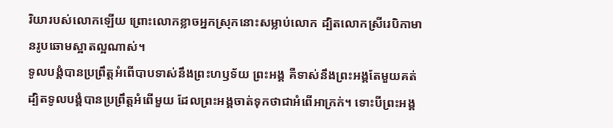រិយារបស់លោកឡើយ ព្រោះលោកខ្លាចអ្នកស្រុកនោះសម្លាប់លោក ដ្បិតលោកស្រីរេបិកាមានរូបឆោមស្អាតល្អណាស់។
ទូលបង្គំបានប្រព្រឹត្តអំពើបាបទាស់នឹងព្រះហឫទ័យ ព្រះអង្គ គឺទាស់នឹងព្រះអង្គតែមួយគត់ ដ្បិតទូលបង្គំបានប្រព្រឹត្តអំពើមួយ ដែលព្រះអង្គចាត់ទុកថាជាអំពើអាក្រក់។ ទោះបីព្រះអង្គ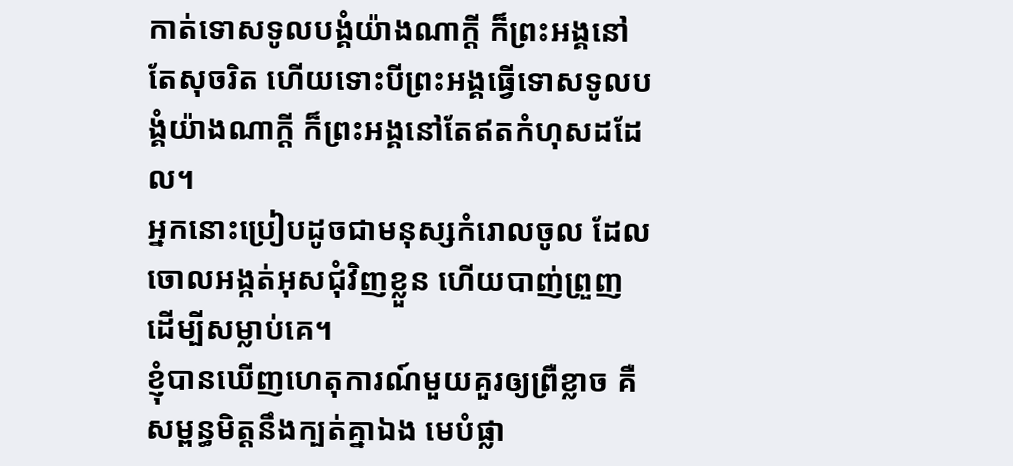កាត់ទោសទូលបង្គំយ៉ាងណាក្ដី ក៏ព្រះអង្គនៅតែសុចរិត ហើយទោះបីព្រះអង្គធ្វើទោសទូលបង្គំយ៉ាងណាក្ដី ក៏ព្រះអង្គនៅតែឥតកំហុសដដែល។
អ្នកនោះប្រៀបដូចជាមនុស្សកំរោលចូល ដែលចោលអង្កត់អុសជុំវិញខ្លួន ហើយបាញ់ព្រួញ ដើម្បីសម្លាប់គេ។
ខ្ញុំបានឃើញហេតុការណ៍មួយគួរឲ្យព្រឺខ្លាច គឺសម្ពន្ធមិត្តនឹងក្បត់គ្នាឯង មេបំផ្លា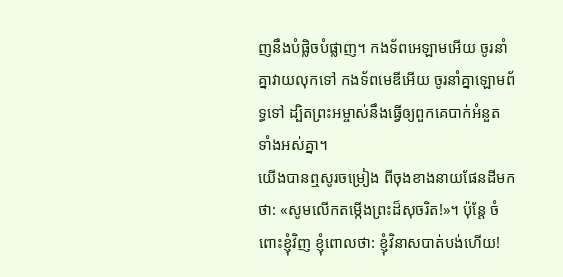ញនឹងបំផ្លិចបំផ្លាញ។ កងទ័ពអេឡាមអើយ ចូរនាំគ្នាវាយលុកទៅ កងទ័ពមេឌីអើយ ចូរនាំគ្នាឡោមព័ទ្ធទៅ ដ្បិតព្រះអម្ចាស់នឹងធ្វើឲ្យពួកគេបាក់អំនួត ទាំងអស់គ្នា។
យើងបានឮសូរចម្រៀង ពីចុងខាងនាយផែនដីមកថា: «សូមលើកតម្កើងព្រះដ៏សុចរិត!»។ ប៉ុន្តែ ចំពោះខ្ញុំវិញ ខ្ញុំពោលថា: ខ្ញុំវិនាសបាត់បង់ហើយ!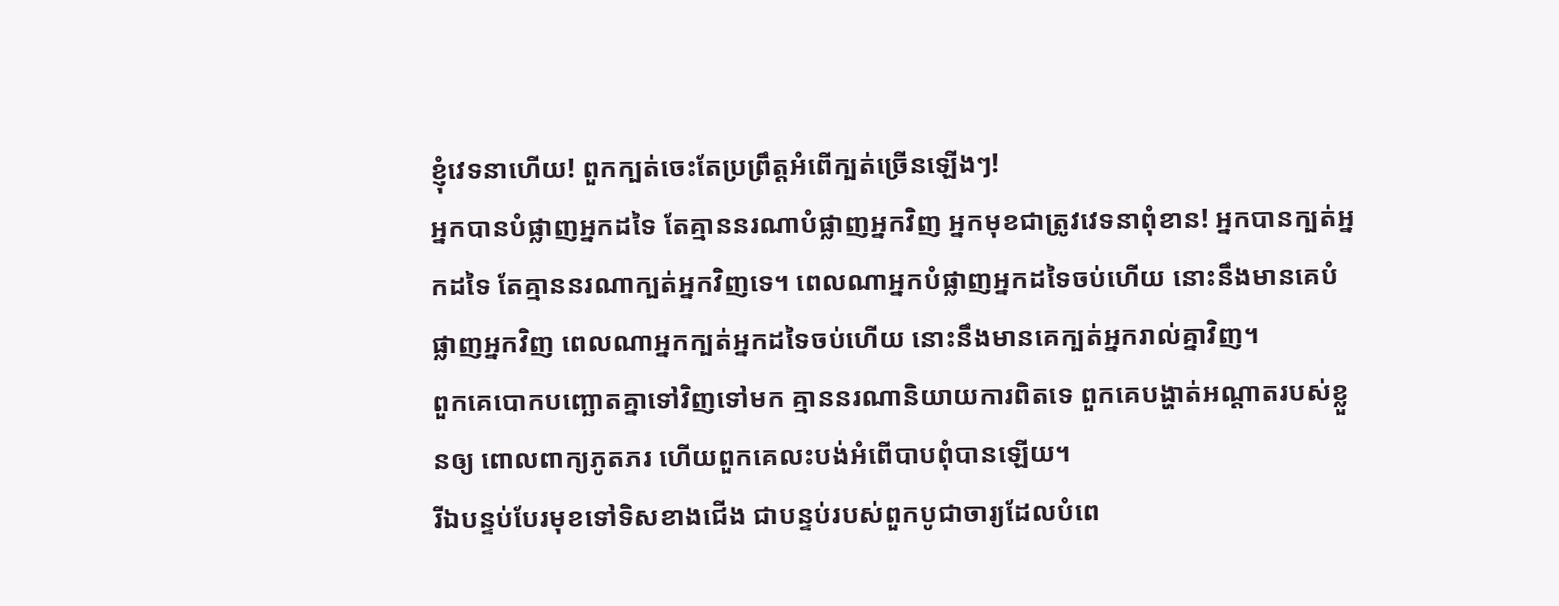ខ្ញុំវេទនាហើយ! ពួកក្បត់ចេះតែប្រព្រឹត្តអំពើក្បត់ច្រើនឡើងៗ!
អ្នកបានបំផ្លាញអ្នកដទៃ តែគ្មាននរណាបំផ្លាញអ្នកវិញ អ្នកមុខជាត្រូវវេទនាពុំខាន! អ្នកបានក្បត់អ្នកដទៃ តែគ្មាននរណាក្បត់អ្នកវិញទេ។ ពេលណាអ្នកបំផ្លាញអ្នកដទៃចប់ហើយ នោះនឹងមានគេបំផ្លាញអ្នកវិញ ពេលណាអ្នកក្បត់អ្នកដទៃចប់ហើយ នោះនឹងមានគេក្បត់អ្នករាល់គ្នាវិញ។
ពួកគេបោកបញ្ឆោតគ្នាទៅវិញទៅមក គ្មាននរណានិយាយការពិតទេ ពួកគេបង្ហាត់អណ្ដាតរបស់ខ្លួនឲ្យ ពោលពាក្យភូតភរ ហើយពួកគេលះបង់អំពើបាបពុំបានឡើយ។
រីឯបន្ទប់បែរមុខទៅទិសខាងជើង ជាបន្ទប់របស់ពួកបូជាចារ្យដែលបំពេ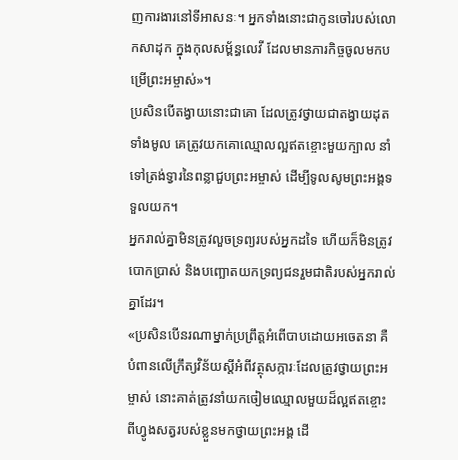ញការងារនៅទីអាសនៈ។ អ្នកទាំងនោះជាកូនចៅរបស់លោកសាដុក ក្នុងកុលសម្ព័ន្ធលេវី ដែលមានភារកិច្ចចូលមកបម្រើព្រះអម្ចាស់»។
ប្រសិនបើតង្វាយនោះជាគោ ដែលត្រូវថ្វាយជាតង្វាយដុតទាំងមូល គេត្រូវយកគោឈ្មោលល្អឥតខ្ចោះមួយក្បាល នាំទៅត្រង់ទ្វារនៃពន្លាជួបព្រះអម្ចាស់ ដើម្បីទូលសូមព្រះអង្គទទួលយក។
អ្នករាល់គ្នាមិនត្រូវលួចទ្រព្យរបស់អ្នកដទៃ ហើយក៏មិនត្រូវបោកប្រាស់ និងបញ្ឆោតយកទ្រព្យជនរួមជាតិរបស់អ្នករាល់គ្នាដែរ។
«ប្រសិនបើនរណាម្នាក់ប្រព្រឹត្តអំពើបាបដោយអចេតនា គឺបំពានលើក្រឹត្យវិន័យស្ដីអំពីវត្ថុសក្ការៈដែលត្រូវថ្វាយព្រះអម្ចាស់ នោះគាត់ត្រូវនាំយកចៀមឈ្មោលមួយដ៏ល្អឥតខ្ចោះ ពីហ្វូងសត្វរបស់ខ្លួនមកថ្វាយព្រះអង្គ ដើ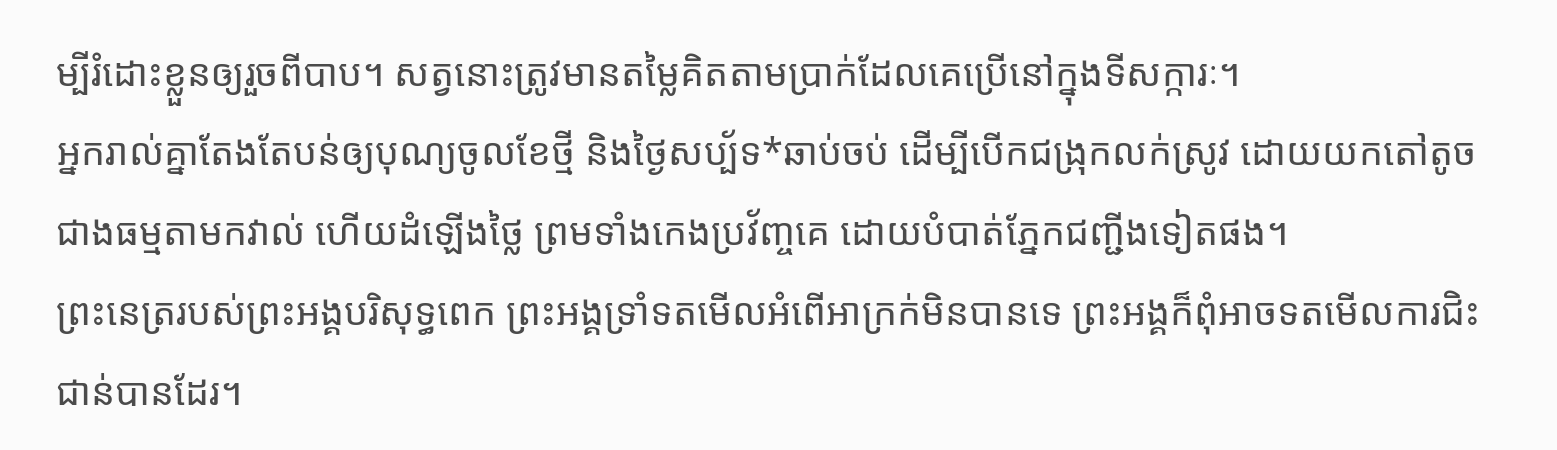ម្បីរំដោះខ្លួនឲ្យរួចពីបាប។ សត្វនោះត្រូវមានតម្លៃគិតតាមប្រាក់ដែលគេប្រើនៅក្នុងទីសក្ការៈ។
អ្នករាល់គ្នាតែងតែបន់ឲ្យបុណ្យចូលខែថ្មី និងថ្ងៃសប្ប័ទ*ឆាប់ចប់ ដើម្បីបើកជង្រុកលក់ស្រូវ ដោយយកតៅតូចជាងធម្មតាមកវាល់ ហើយដំឡើងថ្លៃ ព្រមទាំងកេងប្រវ័ញ្ចគេ ដោយបំបាត់ភ្នែកជញ្ជីងទៀតផង។
ព្រះនេត្ររបស់ព្រះអង្គបរិសុទ្ធពេក ព្រះអង្គទ្រាំទតមើលអំពើអាក្រក់មិនបានទេ ព្រះអង្គក៏ពុំអាចទតមើលការជិះជាន់បានដែរ។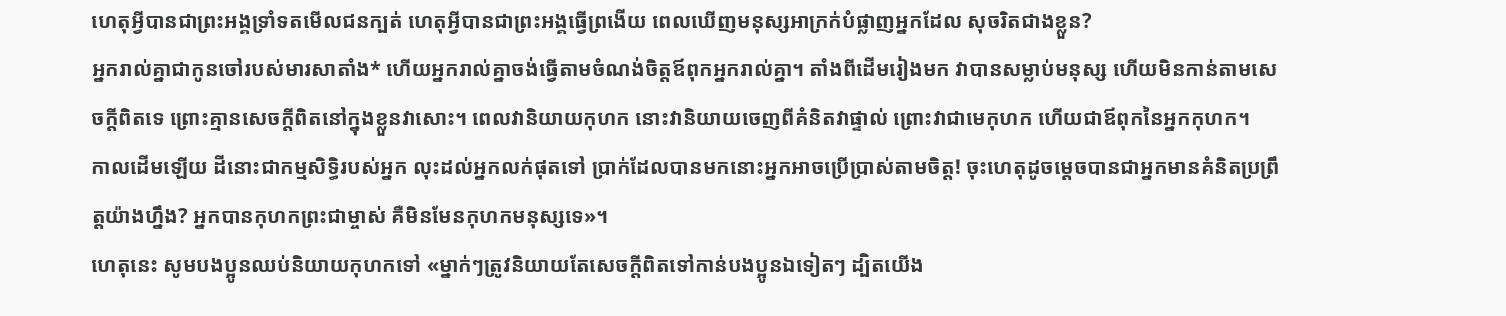ហេតុអ្វីបានជាព្រះអង្គទ្រាំទតមើលជនក្បត់ ហេតុអ្វីបានជាព្រះអង្គធ្វើព្រងើយ ពេលឃើញមនុស្សអាក្រក់បំផ្លាញអ្នកដែល សុចរិតជាងខ្លួន?
អ្នករាល់គ្នាជាកូនចៅរបស់មារសាតាំង* ហើយអ្នករាល់គ្នាចង់ធ្វើតាមចំណង់ចិត្តឪពុកអ្នករាល់គ្នា។ តាំងពីដើមរៀងមក វាបានសម្លាប់មនុស្ស ហើយមិនកាន់តាមសេចក្ដីពិតទេ ព្រោះគ្មានសេចក្ដីពិតនៅក្នុងខ្លួនវាសោះ។ ពេលវានិយាយកុហក នោះវានិយាយចេញពីគំនិតវាផ្ទាល់ ព្រោះវាជាមេកុហក ហើយជាឪពុកនៃអ្នកកុហក។
កាលដើមឡើយ ដីនោះជាកម្មសិទ្ធិរបស់អ្នក លុះដល់អ្នកលក់ផុតទៅ ប្រាក់ដែលបានមកនោះអ្នកអាចប្រើប្រាស់តាមចិត្ត! ចុះហេតុដូចម្ដេចបានជាអ្នកមានគំនិតប្រព្រឹត្តយ៉ាងហ្នឹង? អ្នកបានកុហកព្រះជាម្ចាស់ គឺមិនមែនកុហកមនុស្សទេ»។
ហេតុនេះ សូមបងប្អូនឈប់និយាយកុហកទៅ «ម្នាក់ៗត្រូវនិយាយតែសេចក្ដីពិតទៅកាន់បងប្អូនឯទៀតៗ ដ្បិតយើង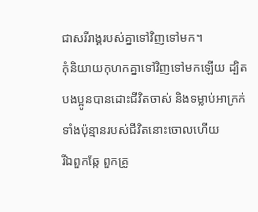ជាសរីរាង្គរបស់គ្នាទៅវិញទៅមក។
កុំនិយាយកុហកគ្នាទៅវិញទៅមកឡើយ ដ្បិតបងប្អូនបានដោះជីវិតចាស់ និងទម្លាប់អាក្រក់ទាំងប៉ុន្មានរបស់ជីវិតនោះចោលហើយ
រីឯពួកឆ្កែ ពួកគ្រូ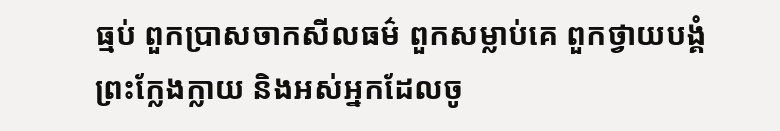ធ្មប់ ពួកប្រាសចាកសីលធម៌ ពួកសម្លាប់គេ ពួកថ្វាយបង្គំព្រះក្លែងក្លាយ និងអស់អ្នកដែលចូ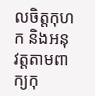លចិត្តកុហក និងអនុវត្តតាមពាក្យកុ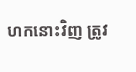ហកនោះវិញ ត្រូវ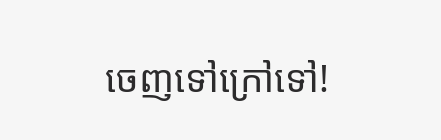ចេញទៅក្រៅទៅ!